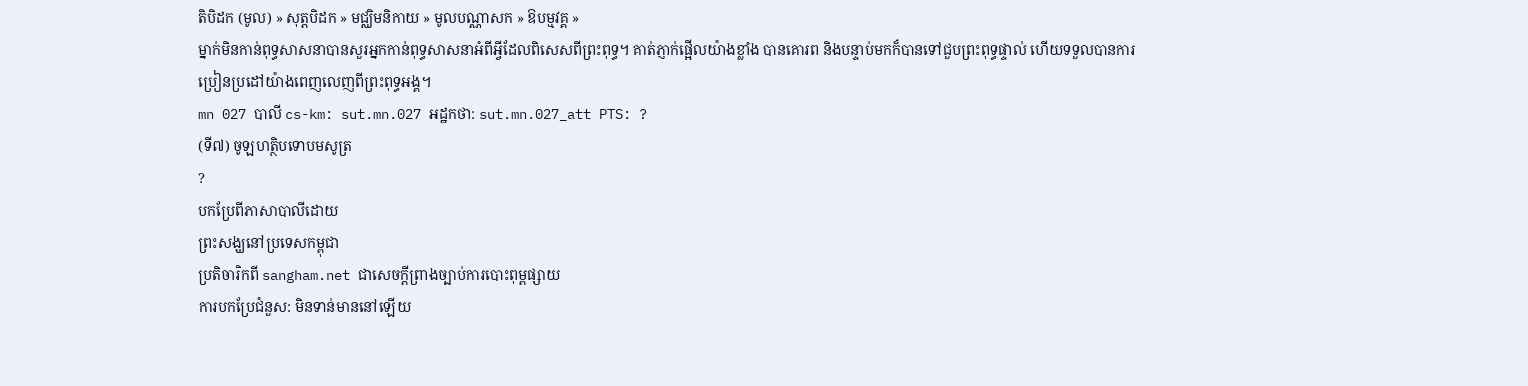តិបិដក (មូល) » សុត្តបិដក » មជ្ឈិមនិកាយ » មូលបណ្ណាសក » ឱបម្មវគ្គ »
ម្នាក់មិនកាន់ពុទ្ធសាសនាបានសួរអ្នកកាន់ពុទ្ធសាសនាអំពីអ្វីដែលពិសេសពីព្រះពុទ្ធ។ គាត់ភ្ញាក់ផ្អើលយ៉ាងខ្លាំង បានគោរព និងបន្ទាប់មកក៏បានទៅជួបព្រះពុទ្ធផ្ទាល់ ហើយទទួលបានការប្រៀនប្រដៅយ៉ាងពេញលេញពីព្រះពុទ្ធអង្គ។
mn 027 បាលី cs-km: sut.mn.027 អដ្ឋកថា: sut.mn.027_att PTS: ?
(ទី៧) ចូឡហត្ថិបទោបមសូត្រ
?
បកប្រែពីភាសាបាលីដោយ
ព្រះសង្ឃនៅប្រទេសកម្ពុជា
ប្រតិចារិកពី sangham.net ជាសេចក្តីព្រាងច្បាប់ការបោះពុម្ពផ្សាយ
ការបកប្រែជំនួស: មិនទាន់មាននៅឡើយ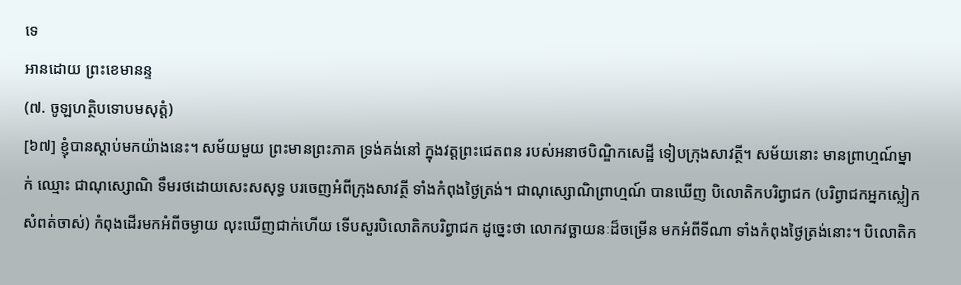ទេ
អានដោយ ព្រះខេមានន្ទ
(៧. ចូឡហត្ថិបទោបមសុត្តំ)
[៦៧] ខ្ញុំបានស្តាប់មកយ៉ាងនេះ។ សម័យមួយ ព្រះមានព្រះភាគ ទ្រង់គង់នៅ ក្នុងវត្តព្រះជេតពន របស់អនាថបិណ្ឌិកសេដ្ឋី ទៀបក្រុងសាវត្ថី។ សម័យនោះ មានព្រាហ្មណ៍ម្នាក់ ឈ្មោះ ជាណុស្សោណិ ទឹមរថដោយសេះសសុទ្ធ បរចេញអំពីក្រុងសាវត្ថី ទាំងកំពុងថ្ងៃត្រង់។ ជាណុស្សោណិព្រាហ្មណ៍ បានឃើញ បិលោតិកបរិព្វាជក (បរិព្វាជកអ្នកស្លៀកសំពត់ចាស់) កំពុងដើរមកអំពីចម្ងាយ លុះឃើញជាក់ហើយ ទើបសួរបិលោតិកបរិព្វាជក ដូច្នេះថា លោកវច្ឆាយនៈដ៏ចម្រើន មកអំពីទីណា ទាំងកំពុងថ្ងៃត្រង់នោះ។ បិលោតិក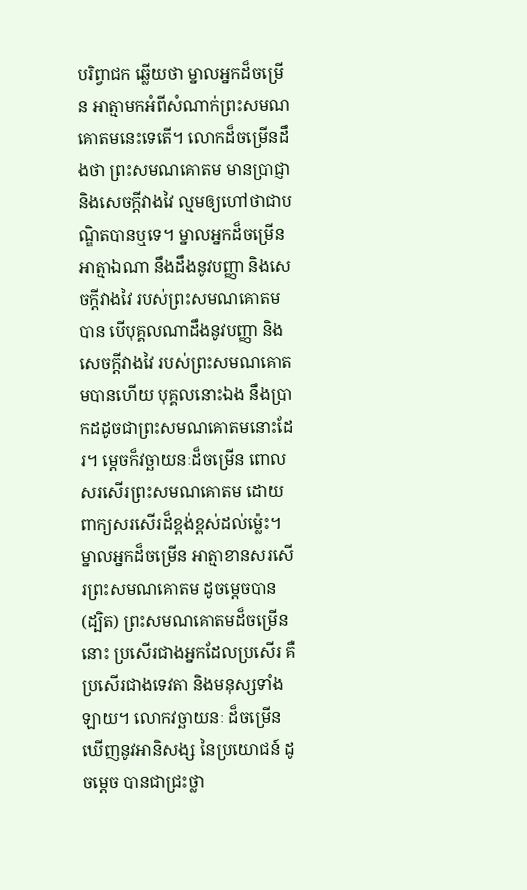បរិព្វាជក ឆ្លើយថា ម្នាលអ្នកដ៏ចម្រើន អាត្មាមកអំពីសំណាក់ព្រះសមណគោតមនេះទេតើ។ លោកដ៏ចម្រើនដឹងថា ព្រះសមណគោតម មានប្រាជ្ញា និងសេចក្តីវាងវៃ ល្មមឲ្យហៅថាជាបណ្ឌិតបានឬទេ។ ម្នាលអ្នកដ៏ចម្រើន អាត្មាឯណា នឹងដឹងនូវបញ្ញា និងសេចក្តីវាងវៃ របស់ព្រះសមណគោតមបាន បើបុគ្គលណាដឹងនូវបញ្ញា និងសេចក្តីវាងវៃ របស់ព្រះសមណគោតមបានហើយ បុគ្គលនោះឯង នឹងប្រាកដដូចជាព្រះសមណគោតមនោះដែរ។ ម្តេចក៏វច្ឆាយនៈដ៏ចម្រើន ពោលសរសើរព្រះសមណគោតម ដោយពាក្យសរសើរដ៏ខ្ពង់ខ្ពស់ដល់ម៉្លេះ។ ម្នាលអ្នកដ៏ចម្រើន អាត្មាខានសរសើរព្រះសមណគោតម ដូចម្តេចបាន (ដ្បិត) ព្រះសមណគោតមដ៏ចម្រើននោះ ប្រសើរជាងអ្នកដែលប្រសើរ គឺប្រសើរជាងទេវតា និងមនុស្សទាំងឡាយ។ លោកវច្ឆាយនៈ ដ៏ចម្រើន ឃើញនូវអានិសង្ស នៃប្រយោជន៍ ដូចម្តេច បានជាជ្រះថ្លា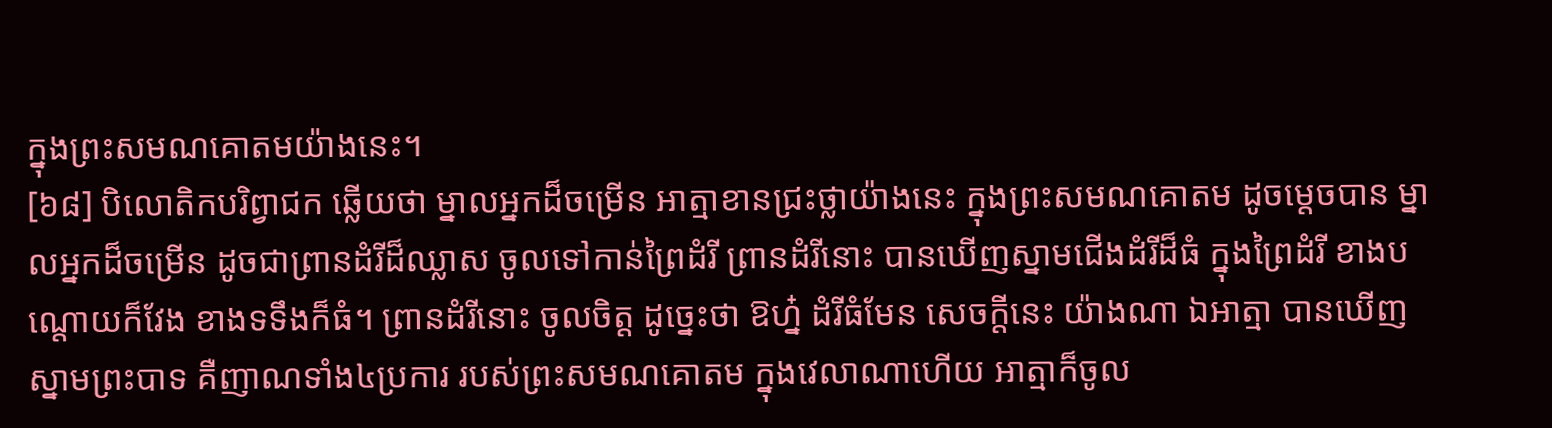ក្នុងព្រះសមណគោតមយ៉ាងនេះ។
[៦៨] បិលោតិកបរិព្វាជក ឆ្លើយថា ម្នាលអ្នកដ៏ចម្រើន អាត្មាខានជ្រះថ្លាយ៉ាងនេះ ក្នុងព្រះសមណគោតម ដូចម្តេចបាន ម្នាលអ្នកដ៏ចម្រើន ដូចជាព្រានដំរីដ៏ឈ្លាស ចូលទៅកាន់ព្រៃដំរី ព្រានដំរីនោះ បានឃើញស្នាមជើងដំរីដ៏ធំ ក្នុងព្រៃដំរី ខាងបណ្តោយក៏វែង ខាងទទឹងក៏ធំ។ ព្រានដំរីនោះ ចូលចិត្ត ដូច្នេះថា ឱហ្ន៎ ដំរីធំមែន សេចក្តីនេះ យ៉ាងណា ឯអាត្មា បានឃើញស្នាមព្រះបាទ គឺញាណទាំង៤ប្រការ របស់ព្រះសមណគោតម ក្នុងវេលាណាហើយ អាត្មាក៏ចូល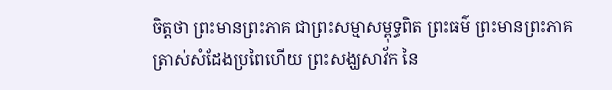ចិត្តថា ព្រះមានព្រះភាគ ជាព្រះសម្មាសម្ពុទ្ធពិត ព្រះធម៌ ព្រះមានព្រះភាគ ត្រាស់សំដែងប្រពៃហើយ ព្រះសង្ឃសាវ័ក នៃ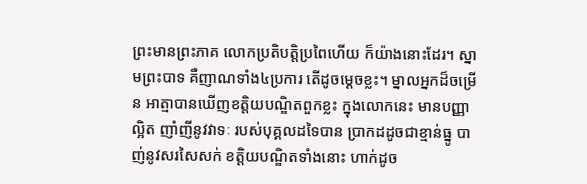ព្រះមានព្រះភាគ លោកប្រតិបត្តិប្រពៃហើយ ក៏យ៉ាងនោះដែរ។ ស្នាមព្រះបាទ គឺញាណទាំង៤ប្រការ តើដូចម្តេចខ្លះ។ ម្នាលអ្នកដ៏ចម្រើន អាត្មាបានឃើញខត្តិយបណ្ឌិតពួកខ្លះ ក្នុងលោកនេះ មានបញ្ញាល្អិត ញាំញីនូវវាទៈ របស់បុគ្គលដទៃបាន ប្រាកដដូចជាខ្មាន់ធ្នូ បាញ់នូវសរសៃសក់ ខត្តិយបណ្ឌិតទាំងនោះ ហាក់ដូច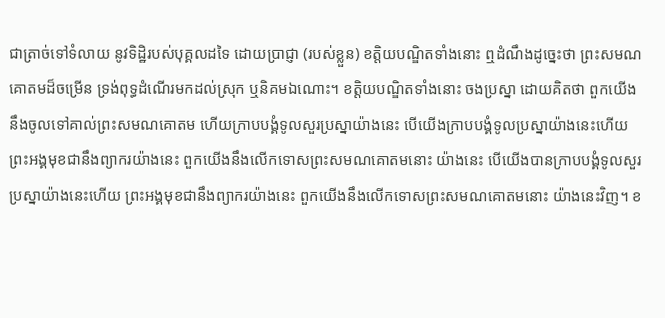ជាត្រាច់ទៅទំលាយ នូវទិដ្ឋិរបស់បុគ្គលដទៃ ដោយប្រាជ្ញា (របស់ខ្លួន) ខត្តិយបណ្ឌិតទាំងនោះ ឮដំណឹងដូច្នេះថា ព្រះសមណគោតមដ៏ចម្រើន ទ្រង់ពុទ្ធដំណើរមកដល់ស្រុក ឬនិគមឯណោះ។ ខត្តិយបណ្ឌិតទាំងនោះ ចងប្រស្នា ដោយគិតថា ពួកយើងនឹងចូលទៅគាល់ព្រះសមណគោតម ហើយក្រាបបង្គំទូលសួរប្រស្នាយ៉ាងនេះ បើយើងក្រាបបង្គំទូលប្រស្នាយ៉ាងនេះហើយ ព្រះអង្គមុខជានឹងព្យាករយ៉ាងនេះ ពួកយើងនឹងលើកទោសព្រះសមណគោតមនោះ យ៉ាងនេះ បើយើងបានក្រាបបង្គំទូលសួរប្រស្នាយ៉ាងនេះហើយ ព្រះអង្គមុខជានឹងព្យាករយ៉ាងនេះ ពួកយើងនឹងលើកទោសព្រះសមណគោតមនោះ យ៉ាងនេះវិញ។ ខ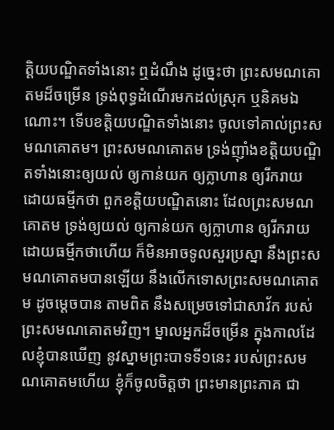ត្តិយបណ្ឌិតទាំងនោះ ឮដំណឹង ដូច្នេះថា ព្រះសមណគោតមដ៏ចម្រើន ទ្រង់ពុទ្ធដំណើរមកដល់ស្រុក ឬនិគមឯណោះ។ ទើបខត្តិយបណ្ឌិតទាំងនោះ ចូលទៅគាល់ព្រះសមណគោតម។ ព្រះសមណគោតម ទ្រង់ញ៉ាំងខត្តិយបណ្ឌិតទាំងនោះឲ្យយល់ ឲ្យកាន់យក ឲ្យក្លាហាន ឲ្យរីករាយ ដោយធម្មីកថា ពួកខត្តិយបណ្ឌិតនោះ ដែលព្រះសមណគោតម ទ្រង់ឲ្យយល់ ឲ្យកាន់យក ឲ្យក្លាហាន ឲ្យរីករាយ ដោយធម្មីកថាហើយ ក៏មិនអាចទូលសួរប្រស្នា នឹងព្រះសមណគោតមបានឡើយ នឹងលើកទោសព្រះសមណគោតម ដូចម្តេចបាន តាមពិត នឹងសម្រេចទៅជាសាវ័ក របស់ព្រះសមណគោតមវិញ។ ម្នាលអ្នកដ៏ចម្រើន ក្នុងកាលដែលខ្ញុំបានឃើញ នូវស្នាមព្រះបាទទី១នេះ របស់ព្រះសមណគោតមហើយ ខ្ញុំក៏ចូលចិត្តថា ព្រះមានព្រះភាគ ជា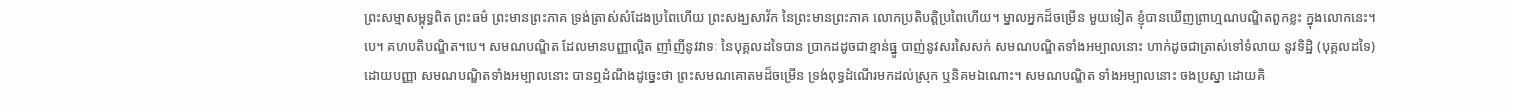ព្រះសម្មាសម្ពុទ្ធពិត ព្រះធម៌ ព្រះមានព្រះភាគ ទ្រង់ត្រាស់សំដែងប្រពៃហើយ ព្រះសង្ឃសាវ័ក នៃព្រះមានព្រះភាគ លោកប្រតិបត្តិប្រពៃហើយ។ ម្នាលអ្នកដ៏ចម្រើន មួយទៀត ខ្ញុំបានឃើញព្រាហ្មណបណ្ឌិតពួកខ្លះ ក្នុងលោកនេះ។បេ។ គហបតិបណ្ឌិត។បេ។ សមណបណ្ឌិត ដែលមានបញ្ញាល្អិត ញាំញីនូវវាទៈ នៃបុគ្គលដទៃបាន ប្រាកដដូចជាខ្មាន់ធ្នូ បាញ់នូវសរសៃសក់ សមណបណ្ឌិតទាំងអម្បាលនោះ ហាក់ដូចជាត្រាស់ទៅទំលាយ នូវទិដ្ឋិ (បុគ្គលដទៃ) ដោយបញ្ញា សមណបណ្ឌិតទាំងអម្បាលនោះ បានឮដំណឹងដូច្នេះថា ព្រះសមណគោតមដ៏ចម្រើន ទ្រង់ពុទ្ធដំណើរមកដល់ស្រុក ឬនិគមឯណោះ។ សមណបណ្ឌិត ទាំងអម្បាលនោះ ចងប្រស្នា ដោយគិ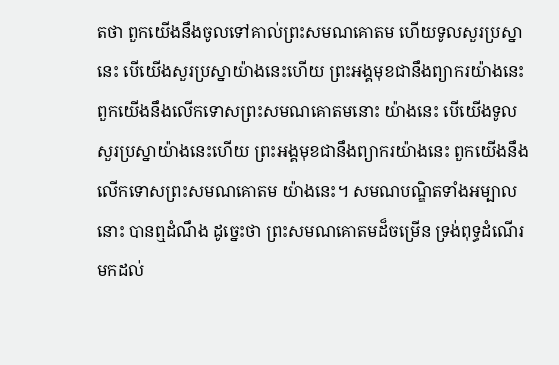តថា ពួកយើងនឹងចូលទៅគាល់ព្រះសមណគោតម ហើយទូលសួរប្រស្នានេះ បើយើងសួរប្រស្នាយ៉ាងនេះហើយ ព្រះអង្គមុខជានឹងព្យាករយ៉ាងនេះ ពួកយើងនឹងលើកទោសព្រះសមណគោតមនោះ យ៉ាងនេះ បើយើងទូលសួរប្រស្នាយ៉ាងនេះហើយ ព្រះអង្គមុខជានឹងព្យាករយ៉ាងនេះ ពួកយើងនឹងលើកទោសព្រះសមណគោតម យ៉ាងនេះ។ សមណបណ្ឌិតទាំងអម្បាលនោះ បានឮដំណឹង ដូច្នេះថា ព្រះសមណគោតមដ៏ចម្រើន ទ្រង់ពុទ្ធដំណើរមកដល់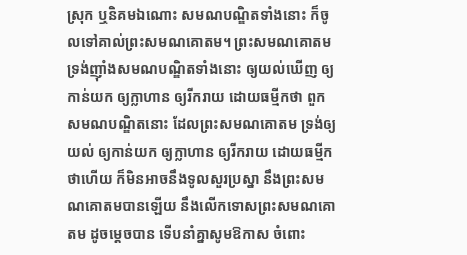ស្រុក ឬនិគមឯណោះ សមណបណ្ឌិតទាំងនោះ ក៏ចូលទៅគាល់ព្រះសមណគោតម។ ព្រះសមណគោតម ទ្រង់ញ៉ាំងសមណបណ្ឌិតទាំងនោះ ឲ្យយល់ឃើញ ឲ្យកាន់យក ឲ្យក្លាហាន ឲ្យរីករាយ ដោយធម្មីកថា ពួកសមណបណ្ឌិតនោះ ដែលព្រះសមណគោតម ទ្រង់ឲ្យយល់ ឲ្យកាន់យក ឲ្យក្លាហាន ឲ្យរីករាយ ដោយធម្មីកថាហើយ ក៏មិនអាចនឹងទូលសួរប្រស្នា នឹងព្រះសមណគោតមបានឡើយ នឹងលើកទោសព្រះសមណគោតម ដូចម្តេចបាន ទើបនាំគ្នាសូមឱកាស ចំពោះ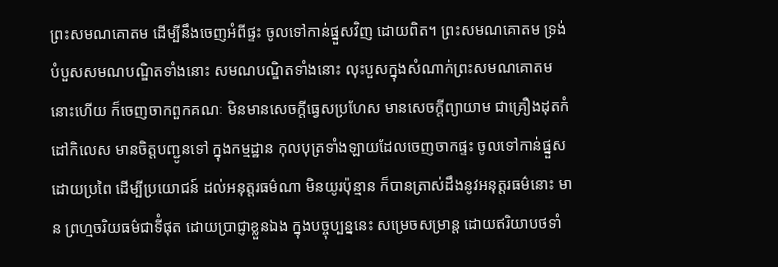ព្រះសមណគោតម ដើម្បីនឹងចេញអំពីផ្ទះ ចូលទៅកាន់ផ្នួសវិញ ដោយពិត។ ព្រះសមណគោតម ទ្រង់បំបួសសមណបណ្ឌិតទាំងនោះ សមណបណ្ឌិតទាំងនោះ លុះបួសក្នុងសំណាក់ព្រះសមណគោតមនោះហើយ ក៏ចេញចាកពួកគណៈ មិនមានសេចក្តីធ្វេសប្រហែស មានសេចក្តីព្យាយាម ជាគ្រឿងដុតកំដៅកិលេស មានចិត្តបញ្ជូនទៅ ក្នុងកម្មដ្ឋាន កុលបុត្រទាំងឡាយដែលចេញចាកផ្ទះ ចូលទៅកាន់ផ្នួសដោយប្រពៃ ដើម្បីប្រយោជន៍ ដល់អនុត្តរធម៌ណា មិនយូរប៉ុន្មាន ក៏បានត្រាស់ដឹងនូវអនុត្តរធម៌នោះ មាន ព្រហ្មចរិយធម៌ជាទីំផុត ដោយប្រាជ្ញាខ្លួនឯង ក្នុងបច្ចុប្បន្ននេះ សម្រេចសម្រាន្ត ដោយឥរិយាបថទាំ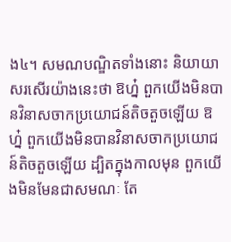ង៤។ សមណបណ្ឌិតទាំងនោះ និយាយាសរសើរយ៉ាងនេះថា ឱហ្ន៎ ពួកយើងមិនបានវិនាសចាកប្រយោជន៍តិចតួចឡើយ ឱហ្ន៎ ពួកយើងមិនបានវិនាសចាកប្រយោជន៍តិចតួចឡើយ ដ្បិតក្នុងកាលមុន ពួកយើងមិនមែនជាសមណៈ តែ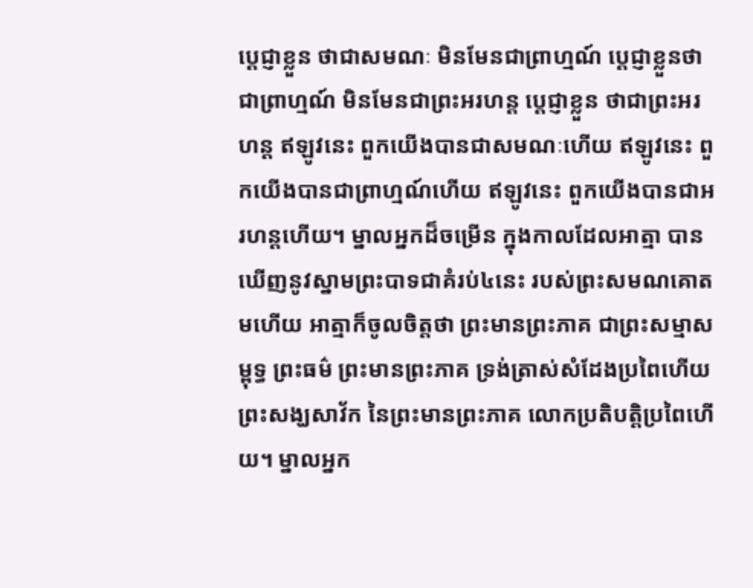ប្តេជ្ញាខ្លួន ថាជាសមណៈ មិនមែនជាព្រាហ្មណ៍ ប្តេជ្ញាខ្លួនថាជាព្រាហ្មណ៍ មិនមែនជាព្រះអរហន្ត ប្តេជ្ញាខ្លួន ថាជាព្រះអរហន្ត ឥឡូវនេះ ពួកយើងបានជាសមណៈហើយ ឥឡូវនេះ ពួកយើងបានជាព្រាហ្មណ៍ហើយ ឥឡូវនេះ ពួកយើងបានជាអរហន្តហើយ។ ម្នាលអ្នកដ៏ចម្រើន ក្នុងកាលដែលអាត្មា បានឃើញនូវស្នាមព្រះបាទជាគំរប់៤នេះ របស់ព្រះសមណគោតមហើយ អាត្មាក៏ចូលចិត្តថា ព្រះមានព្រះភាគ ជាព្រះសម្មាសម្ពុទ្ធ ព្រះធម៌ ព្រះមានព្រះភាគ ទ្រង់ត្រាស់សំដែងប្រពៃហើយ ព្រះសង្ឃសាវ័ក នៃព្រះមានព្រះភាគ លោកប្រតិបត្តិប្រពៃហើយ។ ម្នាលអ្នក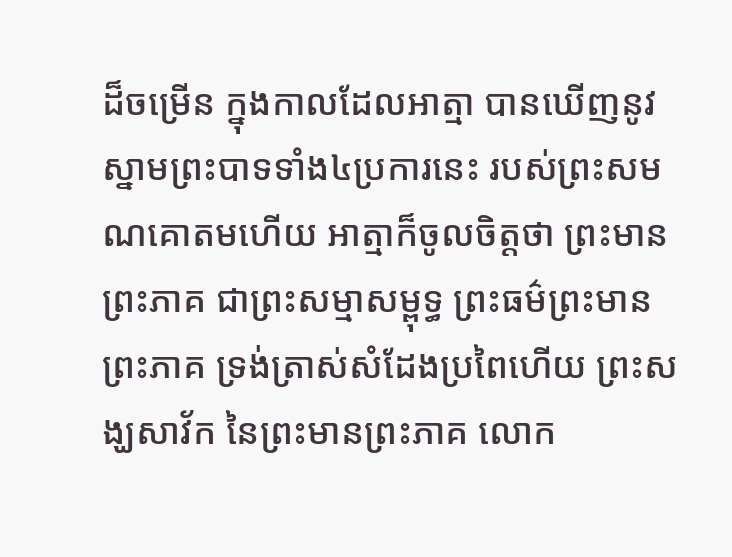ដ៏ចម្រើន ក្នុងកាលដែលអាត្មា បានឃើញនូវស្នាមព្រះបាទទាំង៤ប្រការនេះ របស់ព្រះសមណគោតមហើយ អាត្មាក៏ចូលចិត្តថា ព្រះមានព្រះភាគ ជាព្រះសម្មាសម្ពុទ្ធ ព្រះធម៌ព្រះមានព្រះភាគ ទ្រង់ត្រាស់សំដែងប្រពៃហើយ ព្រះសង្ឃសាវ័ក នៃព្រះមានព្រះភាគ លោក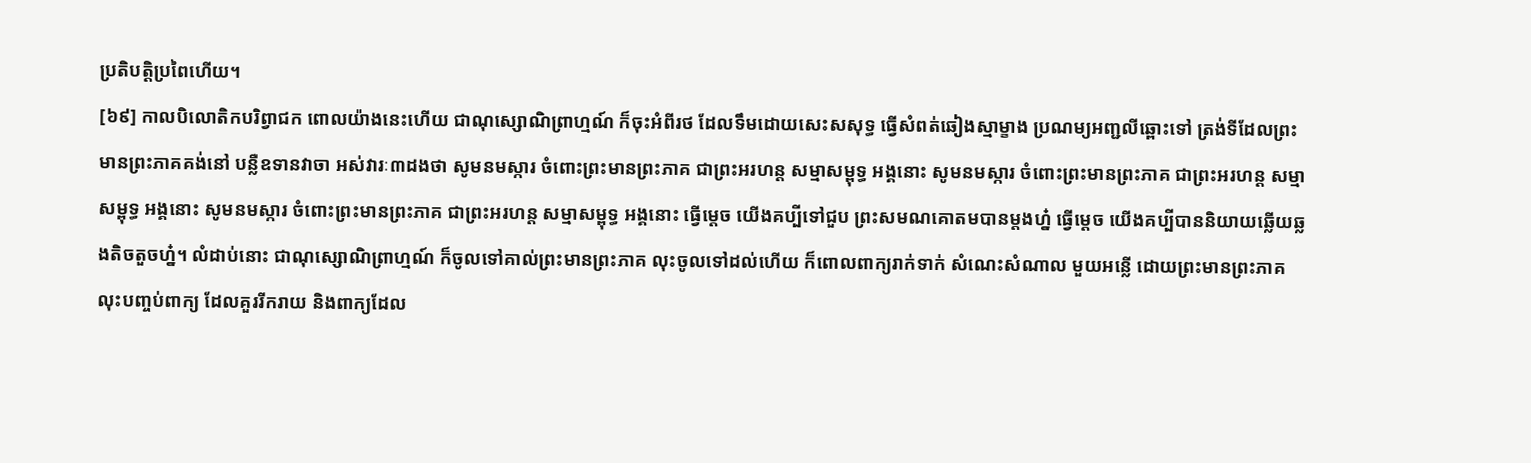ប្រតិបត្តិប្រពៃហើយ។
[៦៩] កាលបិលោតិកបរិព្វាជក ពោលយ៉ាងនេះហើយ ជាណុស្សោណិព្រាហ្មណ៍ ក៏ចុះអំពីរថ ដែលទឹមដោយសេះសសុទ្ធ ធ្វើសំពត់ឆៀងស្មាម្ខាង ប្រណម្យអញ្ជលីឆ្ពោះទៅ ត្រង់ទីដែលព្រះមានព្រះភាគគង់នៅ បន្លឺឧទានវាចា អស់វារៈ៣ដងថា សូមនមស្ការ ចំពោះព្រះមានព្រះភាគ ជាព្រះអរហន្ត សម្មាសម្ពុទ្ធ អង្គនោះ សូមនមស្ការ ចំពោះព្រះមានព្រះភាគ ជាព្រះអរហន្ត សម្មាសម្ពុទ្ធ អង្គនោះ សូមនមស្ការ ចំពោះព្រះមានព្រះភាគ ជាព្រះអរហន្ត សម្មាសម្ពុទ្ធ អង្គនោះ ធ្វើម្តេច យើងគប្បីទៅជួប ព្រះសមណគោតមបានម្តងហ្ន៎ ធ្វើម្តេច យើងគប្បីបាននិយាយឆ្លើយឆ្លងតិចតួចហ្ន៎។ លំដាប់នោះ ជាណុស្សោណិព្រាហ្មណ៍ ក៏ចូលទៅគាល់ព្រះមានព្រះភាគ លុះចូលទៅដល់ហើយ ក៏ពោលពាក្យរាក់ទាក់ សំណេះសំណាល មួយអន្លើ ដោយព្រះមានព្រះភាគ លុះបញ្ចប់ពាក្យ ដែលគួររីករាយ និងពាក្យដែល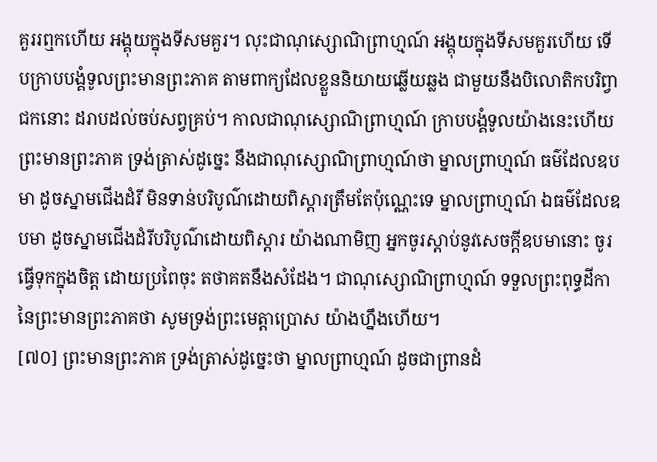គួររឮកហើយ អង្គុយក្នុងទីសមគួរ។ លុះជាណុស្សោណិព្រាហ្មណ៍ អង្គុយក្នុងទីសមគួរហើយ ទើបក្រាបបង្គំទូលព្រះមានព្រះភាគ តាមពាក្យដែលខ្លួននិយាយឆ្លើយឆ្លង ជាមួយនឹងបិលោតិកបរិព្វាជកនោះ ដរាបដល់ចប់សព្វគ្រប់។ កាលជាណុស្សោណិព្រាហ្មណ៍ ក្រាបបង្គំទូលយ៉ាងនេះហើយ ព្រះមានព្រះភាគ ទ្រង់ត្រាស់ដូច្នេះ នឹងជាណុស្សោណិព្រាហ្មណ៍ថា ម្នាលព្រាហ្មណ៍ ធម៌ដែលឧបមា ដូចស្នាមជើងដំរី មិនទាន់បរិបូណ៌ដោយពិស្តារត្រឹមតែប៉ុណ្ណេះទេ ម្នាលព្រាហ្មណ៍ ឯធម៌ដែលឧបមា ដូចស្នាមជើងដំរីបរិបូណ៌ដោយពិស្តារ យ៉ាងណាមិញ អ្នកចូរស្តាប់នូវសេចក្តីឧបមានោះ ចូរធ្វើទុកក្នុងចិត្ត ដោយប្រពៃចុះ តថាគតនឹងសំដែង។ ជាណុស្សោណិព្រាហ្មណ៍ ទទួលព្រះពុទ្ធដីកា នៃព្រះមានព្រះភាគថា សូមទ្រង់ព្រះមេត្តាប្រោស យ៉ាងហ្នឹងហើយ។
[៧០] ព្រះមានព្រះភាគ ទ្រង់ត្រាស់ដូច្នេះថា ម្នាលព្រាហ្មណ៍ ដូចជាព្រានដំ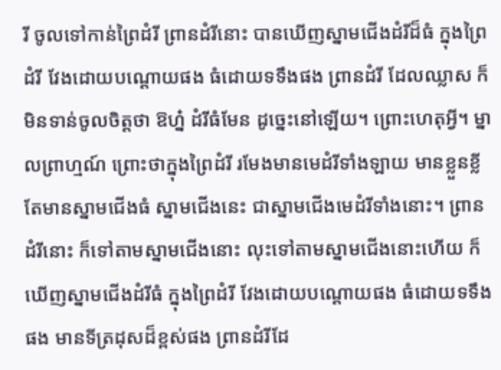រី ចូលទៅកាន់ព្រៃដំរី ព្រានដំរីនោះ បានឃើញស្នាមជើងដំរីដ៏ធំ ក្នុងព្រៃដំរី វែងដោយបណ្តោយផង ធំដោយទទឹងផង ព្រានដំរី ដែលឈ្លាស ក៏មិនទាន់ចូលចិត្តថា ឱហ្ន៎ ដំរីធំមែន ដូច្នេះនៅឡើយ។ ព្រោះហេតុអ្វី។ ម្នាលព្រាហ្មណ៍ ព្រោះថាក្នុងព្រៃដំរី រមែងមានមេដំរីទាំងឡាយ មានខ្លួនខ្លី តែមានស្នាមជើងធំ ស្នាមជើងនេះ ជាស្នាមជើងមេដំរីទាំងនោះ។ ព្រានដំរីនោះ ក៏ទៅតាមស្នាមជើងនោះ លុះទៅតាមស្នាមជើងនោះហើយ ក៏ឃើញស្នាមជើងដំរីធំ ក្នុងព្រៃដំរី វែងដោយបណ្តោយផង ធំដោយទទឹងផង មានទីត្រដុសដ៏ខ្ពស់ផង ព្រានដំរីដែ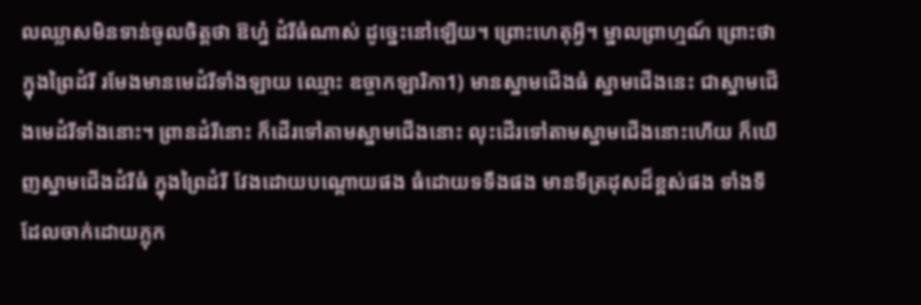លឈ្លាសមិនទាន់ចូលចិត្តថា ឱហ្ន៎ ដំរីធំណាស់ ដូច្នេះនៅឡើយ។ ព្រោះហេតុអ្វី។ ម្នាលព្រាហ្មណ៍ ព្រោះថាក្នុងព្រៃដំរី រមែងមានមេដំរីទាំងឡាយ ឈ្មោះ ឧច្ចាកឡារិកា1) មានស្នាមជើងធំ ស្នាមជើងនេះ ជាស្នាមជើងមេដំរីទាំងនោះ។ ព្រានដំរីនោះ ក៏ដើរទៅតាមស្នាមជើងនោះ លុះដើរទៅតាមស្នាមជើងនោះហើយ ក៏ឃើញស្នាមជើងដំរីធំ ក្នុងព្រៃដំរី វែងដោយបណ្តោយផង ធំដោយទទឹងផង មានទីត្រដុសដ៏ខ្ពស់ផង ទាំងទីដែលចាក់ដោយភ្លុក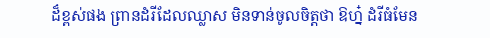ដ៏ខ្ពស់ផង ព្រានដំរីដែលឈ្លាស មិនទាន់ចូលចិត្តថា ឱហ្ន៎ ដំរីធំមែន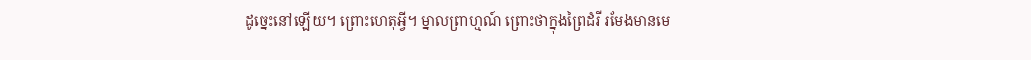ដូច្នេះនៅឡើយ។ ព្រោះហេតុអ្វី។ ម្នាលព្រាហ្មណ៍ ព្រោះថាក្នុងព្រៃដំរី រមែងមានមេ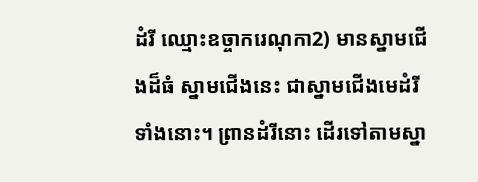ដំរី ឈ្មោះឧច្ចាករេណុកា2) មានស្នាមជើងដ៏ធំ ស្នាមជើងនេះ ជាស្នាមជើងមេដំរីទាំងនោះ។ ព្រានដំរីនោះ ដើរទៅតាមស្នា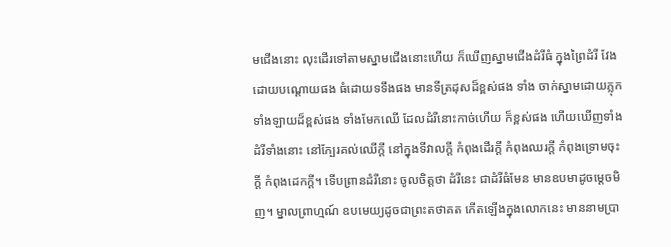មជើងនោះ លុះដើរទៅតាមស្នាមជើងនោះហើយ ក៏ឃើញស្នាមជើងដំរីធំ ក្នុងព្រៃដំរី វែងដោយបណ្តោយផង ធំដោយទទឹងផង មានទីត្រដុសដ៏ខ្ពស់ផង ទាំង ចាក់ស្នាមដោយភ្លុកទាំងឡាយដ៏ខ្ពស់ផង ទាំងមែកឈើ ដែលដំរីនោះកាច់ហើយ ក៏ខ្ពស់ផង ហើយឃើញទាំងដំរីទាំងនោះ នៅក្បែរគល់ឈើក្តី នៅក្នុងទីវាលក្តី កំពុងដើរក្តី កំពុងឈរក្តី កំពុងទ្រោមចុះក្តី កំពុងដេកក្តី។ ទើបព្រានដំរីនោះ ចូលចិត្តថា ដំរីនេះ ជាដំរីធំមែន មានឧបមាដូចម្តេចមិញ។ ម្នាលព្រាហ្មណ៍ ឧបមេយ្យដូចជាព្រះតថាគត កើតឡើងក្នុងលោកនេះ មាននាមប្រា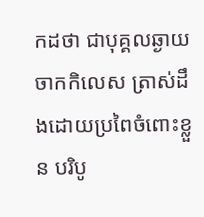កដថា ជាបុគ្គលឆ្ងាយចាកកិលេស ត្រាស់ដឹងដោយប្រពៃចំពោះខ្លួន បរិបូ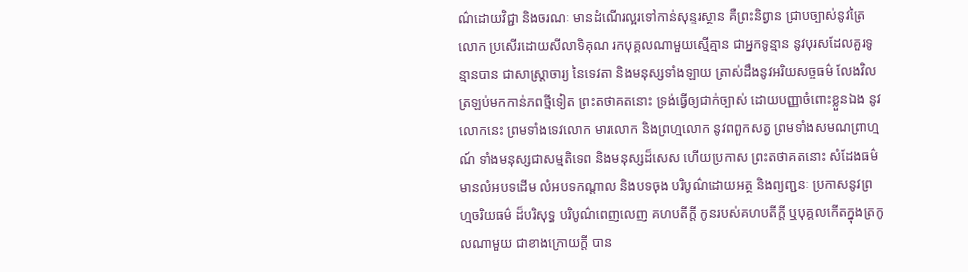ណ៌ដោយវិជ្ជា និងចរណៈ មានដំណើរល្អរទៅកាន់សុន្ទរស្ថាន គឺព្រះនិព្វាន ជ្រាបច្បាស់នូវត្រៃលោក ប្រសើរដោយសីលាទិគុណ រកបុគ្គលណាមួយស្មើគ្មាន ជាអ្នកទូន្មាន នូវបុរសដែលគួរទូន្មានបាន ជាសាស្ត្រាចារ្យ នៃទេវតា និងមនុស្សទាំងឡាយ ត្រាស់ដឹងនូវអរិយសច្ចធម៌ លែងវិលត្រឡប់មកកាន់ភពថ្មីទៀត ព្រះតថាគតនោះ ទ្រង់ធ្វើឲ្យជាក់ច្បាស់ ដោយបញ្ញាចំពោះខ្លួនឯង នូវលោកនេះ ព្រមទាំងទេវលោក មារលោក និងព្រហ្មលោក នូវពពួកសត្វ ព្រមទាំងសមណព្រាហ្មណ៍ ទាំងមនុស្សជាសម្មតិទេព និងមនុស្សដ៏សេស ហើយប្រកាស ព្រះតថាគតនោះ សំដែងធម៌ មានលំអបទដើម លំអបទកណ្តាល និងបទចុង បរិបូណ៌ដោយអត្ថ និងព្យញ្ជនៈ ប្រកាសនូវព្រហ្មចរិយធម៌ ដ៏បរិសុទ្ធ បរិបូណ៌ពេញលេញ គហបតីក្តី កូនរបស់គហបតីក្តី ឬបុគ្គលកើតក្នុងត្រកូលណាមួយ ជាខាងក្រោយក្តី បាន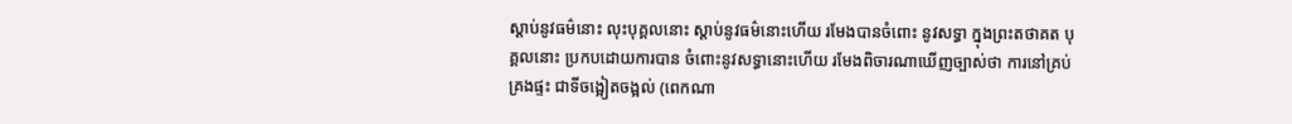ស្តាប់នូវធម៌នោះ លុះបុគ្គលនោះ ស្តាប់នូវធម៌នោះហើយ រមែងបានចំពោះ នូវសទ្ធា ក្នុងព្រះតថាគត បុគ្គលនោះ ប្រកបដោយការបាន ចំពោះនូវសទ្ធានោះហើយ រមែងពិចារណាឃើញច្បាស់ថា ការនៅគ្រប់គ្រងផ្ទះ ជាទីចង្អៀតចង្អល់ (ពេកណា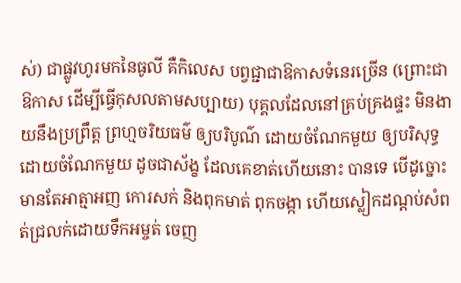ស់) ជាផ្លូវហូរមកនៃធូលី គឺកិលេស បព្វជ្ជាជាឱកាសទំនេរច្រើន (ព្រោះជាឱកាស ដើម្បីធ្វើកុសលតាមសប្បាយ) បុគ្គលដែលនៅគ្រប់គ្រងផ្ទះ មិនងាយនឹងប្រព្រឹត្ត ព្រហ្មចរិយធម៌ ឲ្យបរិបូណ៌ ដោយចំណែកមួយ ឲ្យបរិសុទ្ធ ដោយចំណែកមួយ ដូចជាស័ង្ខ ដែលគេខាត់ហើយនោះ បានទេ បើដូច្នោះ មានតែអាត្មាអញ កោរសក់ និងពុកមាត់ ពុកចង្កា ហើយស្លៀកដណ្តប់សំពត់ជ្រលក់ដោយទឹកអម្ចត់ ចេញ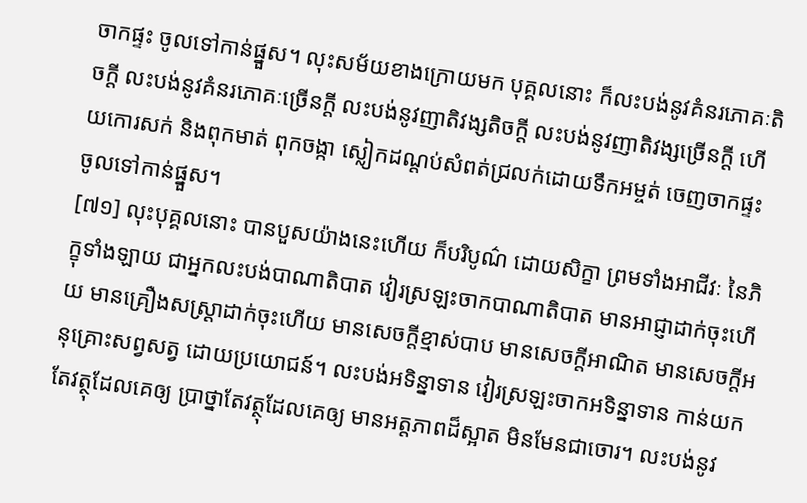ចាកផ្ទះ ចូលទៅកាន់ផ្នួស។ លុះសម័យខាងក្រោយមក បុគ្គលនោះ ក៏លះបង់នូវគំនរភោគៈតិចក្តី លះបង់នូវគំនរភោគៈច្រើនក្តី លះបង់នូវញាតិវង្សតិចក្តី លះបង់នូវញាតិវង្សច្រើនក្តី ហើយកោរសក់ និងពុកមាត់ ពុកចង្កា ស្លៀកដណ្តប់សំពត់ជ្រលក់ដោយទឹកអម្ចត់ ចេញចាកផ្ទះ ចូលទៅកាន់ផ្នួស។
[៧១] លុះបុគ្គលនោះ បានបួសយ៉ាងនេះហើយ ក៏បរិបូណ៌ ដោយសិក្ខា ព្រមទាំងអាជីវៈ នៃភិក្ខុទាំងឡាយ ជាអ្នកលះបង់បាណាតិបាត វៀរស្រឡះចាកបាណាតិបាត មានអាជ្ញាដាក់ចុះហើយ មានគ្រឿងសស្ត្រាដាក់ចុះហើយ មានសេចក្តីខ្មាស់បាប មានសេចក្តីអាណិត មានសេចក្តីអនុគ្រោះសព្វសត្វ ដោយប្រយោជន៍។ លះបង់អទិន្នាទាន វៀរស្រឡះចាកអទិន្នាទាន កាន់យកតែវត្ថុដែលគេឲ្យ ប្រាថ្នាតែវត្ថុដែលគេឲ្យ មានអត្តភាពដ៏ស្អាត មិនមែនជាចោរ។ លះបង់នូវ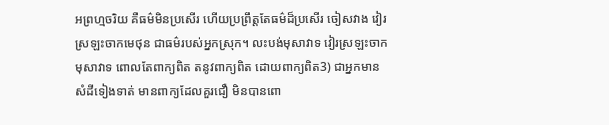អព្រហ្មចរិយ គឺធម៌មិនប្រសើរ ហើយប្រព្រឹត្តតែធម៌ដ៏ប្រសើរ ចៀសវាង វៀរស្រឡះចាកមេថុន ជាធម៌របស់អ្នកស្រុក។ លះបង់មុសាវាទ វៀរស្រឡះចាកមុសាវាទ ពោលតែពាក្យពិត តនូវពាក្យពិត ដោយពាក្យពិត3) ជាអ្នកមានសំដីទៀងទាត់ មានពាក្យដែលគួរជឿ មិនបានពោ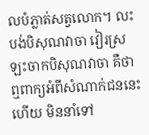លបំភ្លាត់សត្វលោក។ លះបង់បិសុណវាចា វៀរស្រឡះចាកបិសុណវាចា គឺថា ឮពាក្យអំពីសំណាក់ជននេះហើយ មិននាំទៅ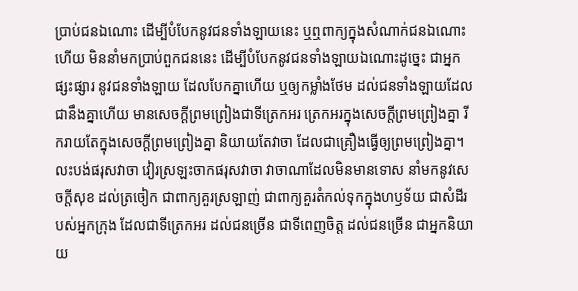ប្រាប់ជនឯណោះ ដើម្បីបំបែកនូវជនទាំងឡាយនេះ ឬឮពាក្យក្នុងសំណាក់ជនឯណោះហើយ មិននាំមកប្រាប់ពួកជននេះ ដើម្បីបំបែកនូវជនទាំងឡាយឯណោះដូច្នេះ ជាអ្នកផ្សះផ្សារ នូវជនទាំងឡាយ ដែលបែកគ្នាហើយ ឬឲ្យកម្លាំងថែម ដល់ជនទាំងឡាយដែលជានឹងគ្នាហើយ មានសេចក្តីព្រមព្រៀងជាទីត្រេកអរ ត្រេកអរក្នុងសេចក្តីព្រមព្រៀងគ្នា រីករាយតែក្នុងសេចក្តីព្រមព្រៀងគ្នា និយាយតែវាចា ដែលជាគ្រឿងធ្វើឲ្យព្រមព្រៀងគ្នា។ លះបង់ផរុសវាចា វៀរស្រឡះចាកផរុសវាចា វាចាណាដែលមិនមានទោស នាំមកនូវសេចក្តីសុខ ដល់ត្រចៀក ជាពាក្យគួរស្រឡាញ់ ជាពាក្យគួរតំកល់ទុកក្នុងហឫទ័យ ជាសំដីរបស់អ្នកក្រុង ដែលជាទីត្រេកអរ ដល់ជនច្រើន ជាទីពេញចិត្ត ដល់ជនច្រើន ជាអ្នកនិយាយ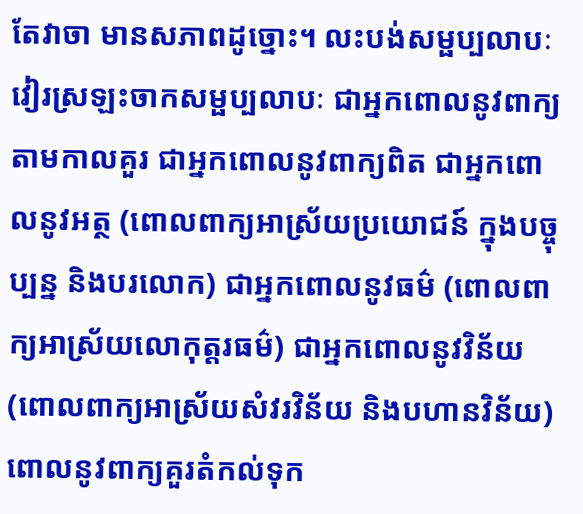តែវាចា មានសភាពដូច្នោះ។ លះបង់សម្ផប្បលាបៈ វៀរស្រឡះចាកសម្ផប្បលាបៈ ជាអ្នកពោលនូវពាក្យ តាមកាលគួរ ជាអ្នកពោលនូវពាក្យពិត ជាអ្នកពោលនូវអត្ថ (ពោលពាក្យអាស្រ័យប្រយោជន៍ ក្នុងបច្ចុប្បន្ន និងបរលោក) ជាអ្នកពោលនូវធម៌ (ពោលពាក្យអាស្រ័យលោកុត្តរធម៌) ជាអ្នកពោលនូវវិន័យ (ពោលពាក្យអាស្រ័យសំវរវិន័យ និងបហានវិន័យ) ពោលនូវពាក្យគួរតំកល់ទុក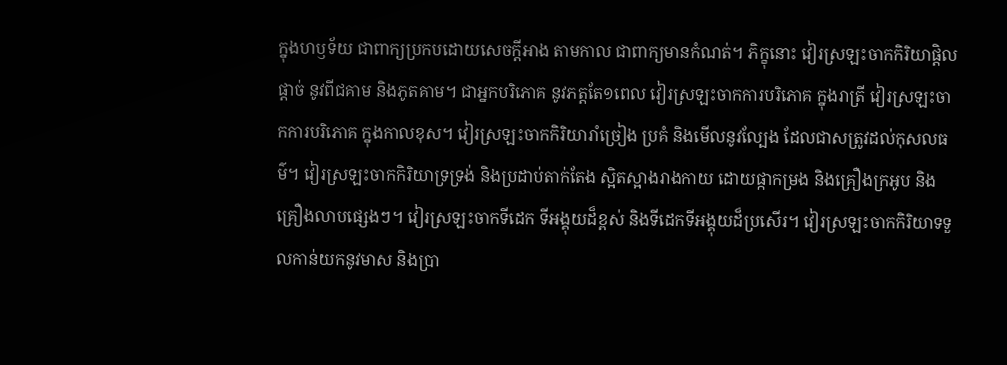ក្នុងហឫទ័យ ជាពាក្យប្រកបដោយសេចក្តីអាង តាមកាល ជាពាក្យមានកំណត់។ ភិក្ខុនោះ វៀរស្រឡះចាកកិរិយាផ្តិលផ្តាច់ នូវពីជគាម និងភូតគាម។ ជាអ្នកបរិភោគ នូវភត្តតែ១ពេល វៀរស្រឡះចាកការបរិភោគ ក្នុងរាត្រី វៀរស្រឡះចាកការបរិភោគ ក្នុងកាលខុស។ វៀរស្រឡះចាកកិរិយារាំច្រៀង ប្រគំ និងមើលនូវល្បែង ដែលជាសត្រូវដល់កុសលធម៌។ វៀរស្រឡះចាកកិរិយាទ្រទ្រង់ និងប្រដាប់តាក់តែង ស្អិតស្អាងរាងកាយ ដោយផ្កាកម្រង និងគ្រឿងក្រអូប និងគ្រឿងលាបផ្សេងៗ។ វៀរស្រឡះចាកទីដេក ទីអង្គុយដ៏ខ្ពស់ និងទីដេកទីអង្គុយដ៏ប្រសើរ។ វៀរស្រឡះចាកកិរិយាទទួលកាន់យកនូវមាស និងប្រា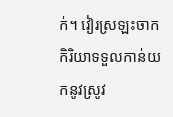ក់។ វៀរស្រឡះចាកកិរិយាទទួលកាន់យកនូវស្រូវ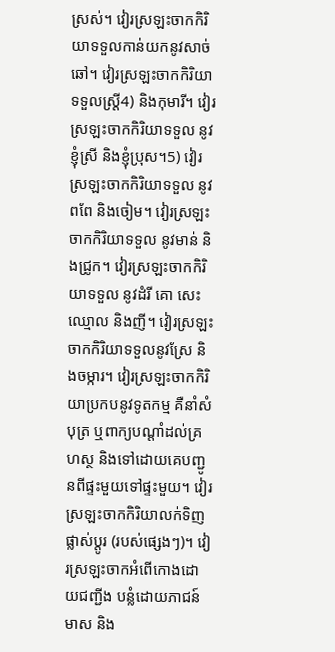ស្រស់។ វៀរស្រឡះចាកកិរិយាទទួលកាន់យកនូវសាច់ឆៅ។ វៀរស្រឡះចាកកិរិយាទទួលស្ត្រី4) និងកុមារី។ វៀរស្រឡះចាកកិរិយាទទួល នូវខ្ញុំស្រី និងខ្ញុំប្រុស។5) វៀរស្រឡះចាកកិរិយាទទួល នូវពពែ និងចៀម។ វៀរស្រឡះចាកកិរិយាទទួល នូវមាន់ និងជ្រូក។ វៀរស្រឡះចាកកិរិយាទទួល នូវដំរី គោ សេះ ឈ្មោល និងញី។ វៀរស្រឡះចាកកិរិយាទទួលនូវស្រែ និងចម្ការ។ វៀរស្រឡះចាកកិរិយាប្រកបនូវទូតកម្ម គឺនាំសំបុត្រ ឬពាក្យបណ្តាំដល់គ្រហស្ថ និងទៅដោយគេបញ្ជូនពីផ្ទះមួយទៅផ្ទះមួយ។ វៀរស្រឡះចាកកិរិយាលក់ទិញ ផ្លាស់ប្តូរ (របស់ផ្សេងៗ)។ វៀរស្រឡះចាកអំពើកោងដោយជញ្ជីង បន្លំដោយភាជន៍មាស និង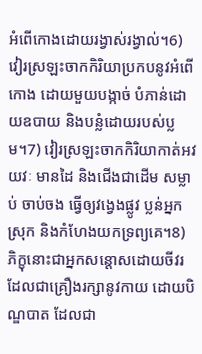អំពើកោងដោយរង្វាស់រង្វាល់។6) វៀរស្រឡះចាកកិរិយាប្រកបនូវអំពើកោង ដោយមួយបង្កាច់ បំភាន់ដោយឧបាយ និងបន្លំដោយរបស់ប្លម។7) វៀរស្រឡះចាកកិរិយាកាត់អវយវៈ មានដៃ និងជើងជាដើម សម្លាប់ ចាប់ចង ធ្វើឲ្យវង្វេងផ្លូវ ប្លន់អ្នកស្រុក និងកំហែងយកទ្រព្យគេ។8) ភិក្ខុនោះជាអ្នកសន្តោសដោយចីវរ ដែលជាគ្រឿងរក្សានូវកាយ ដោយបិណ្ឌបាត ដែលជា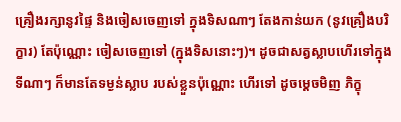គ្រឿងរក្សានូវផ្ទៃ និងចៀសចេញទៅ ក្នុងទិសណាៗ តែងកាន់យក (នូវគ្រឿងបរិក្ខារ) តែប៉ុណ្ណោះ ចៀសចេញទៅ (ក្នុងទិសនោះៗ)។ ដូចជាសត្វស្លាបហើរទៅក្នុងទីណាៗ ក៏មានតែទម្ងន់ស្លាប របស់ខ្លួនប៉ុណ្ណោះ ហើរទៅ ដូចម្តេចមិញ ភិក្ខុ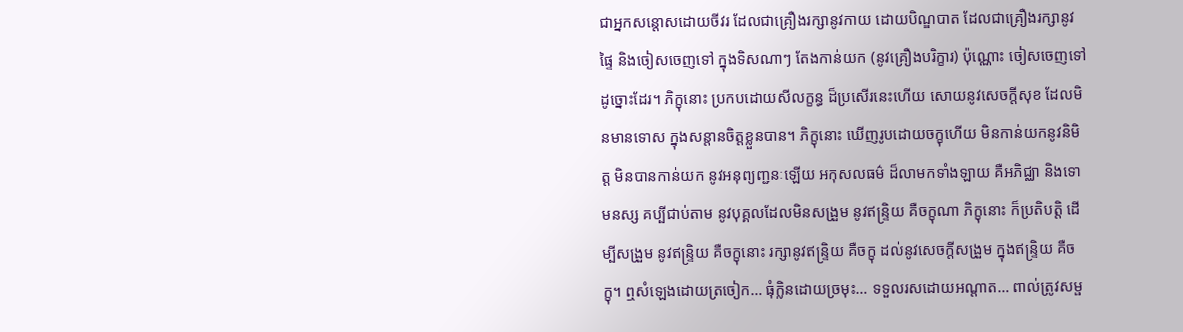ជាអ្នកសន្តោសដោយចីវរ ដែលជាគ្រឿងរក្សានូវកាយ ដោយបិណ្ឌបាត ដែលជាគ្រឿងរក្សានូវផ្ទៃ និងចៀសចេញទៅ ក្នុងទិសណាៗ តែងកាន់យក (នូវគ្រឿងបរិក្ខារ) ប៉ុណ្ណោះ ចៀសចេញទៅ ដូច្នោះដែរ។ ភិក្ខុនោះ ប្រកបដោយសីលក្ខន្ធ ដ៏ប្រសើរនេះហើយ សោយនូវសេចក្តីសុខ ដែលមិនមានទោស ក្នុងសន្តានចិត្តខ្លួនបាន។ ភិក្ខុនោះ ឃើញរូបដោយចក្ខុហើយ មិនកាន់យកនូវនិមិត្ត មិនបានកាន់យក នូវអនុព្យញ្ជនៈឡើយ អកុសលធម៌ ដ៏លាមកទាំងឡាយ គឺអភិជ្ឈា និងទោមនស្ស គប្បីជាប់តាម នូវបុគ្គលដែលមិនសង្រួម នូវឥន្ទ្រិយ គឺចក្ខុណា ភិក្ខុនោះ ក៏ប្រតិបត្តិ ដើម្បីសង្រួម នូវឥន្ទ្រិយ គឺចក្ខុនោះ រក្សានូវឥន្ទ្រិយ គឺចក្ខុ ដល់នូវសេចក្តីសង្រួម ក្នុងឥន្ទ្រិយ គឺចក្ខុ។ ឮសំឡេងដោយត្រចៀក… ធុំក្លិនដោយច្រមុះ… ទទួលរសដោយអណ្តាត… ពាល់ត្រូវសម្ផ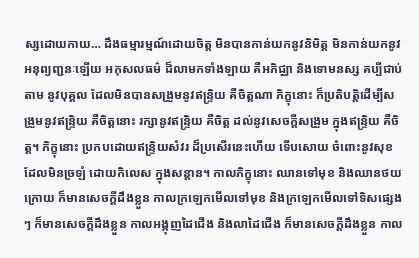ស្សដោយកាយ… ដឹងធម្មារម្មណ៍ដោយចិត្ត មិនបានកាន់យកនូវនិមិត្ត មិនកាន់យកនូវអនុព្យញ្ជនៈឡើយ អកុសលធម៌ ដ៏លាមកទាំងឡាយ គឺអភិជ្ឈា និងទោមនស្ស គប្បីជាប់តាម នូវបុគ្គល ដែលមិនបានសង្រួមនូវឥន្ទ្រិយ គឺចិត្តណា ភិក្ខុនោះ ក៏ប្រតិបត្តិដើម្បីសង្រួមនូវឥន្ទ្រិយ គឺចិត្តនោះ រក្សានូវឥន្ទ្រិយ គឺចិត្ត ដល់នូវសេចក្តីសង្រួម ក្នុងឥន្ទ្រិយ គឺចិត្ត។ ភិក្ខុនោះ ប្រកបដោយឥន្ទ្រិយសំវរ ដ៏ប្រសើរនេះហើយ ទើបសោយ ចំពោះនូវសុខ ដែលមិនច្រឡំ ដោយកិលេស ក្នុងសន្តាន។ កាលភិក្ខុនោះ ឈានទៅមុខ និងឈានថយក្រោយ ក៏មានសេចក្តីដឹងខ្លួន កាលក្រឡេកមើលទៅមុខ និងក្រឡេកមើលទៅទិសផ្សេងៗ ក៏មានសេចក្តីដឹងខ្លួន កាលអង្កុញដៃជើង និងលាដៃជើង ក៏មានសេចក្តីដឹងខ្លួន កាល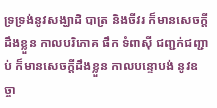ទ្រទ្រង់នូវសង្ឃាដិ បាត្រ និងចីវរ ក៏មានសេចក្តីដឹងខ្លួន កាលបរិភោគ ផឹក ទំពាស៊ី ជញ្ជក់ជញ្ជាប់ ក៏មានសេចក្តីដឹងខ្លួន កាលបន្ទោបង់ នូវឧច្ចា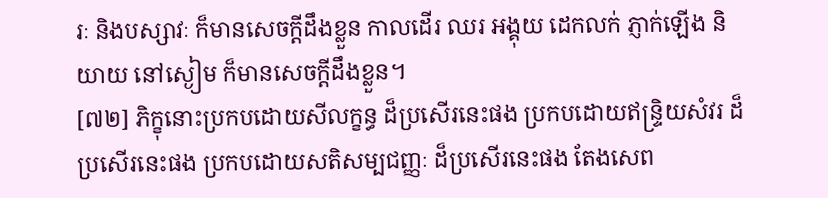រៈ និងបស្សាវៈ ក៏មានសេចក្តីដឹងខ្លួន កាលដើរ ឈរ អង្គុយ ដេកលក់ ភ្ញាក់ឡើង និយាយ នៅស្ងៀម ក៏មានសេចក្តីដឹងខ្លួន។
[៧២] ភិក្ខុនោះប្រកបដោយសីលក្ខន្ធ ដ៏ប្រសើរនេះផង ប្រកបដោយឥន្ទ្រិយសំវរ ដ៏ប្រសើរនេះផង ប្រកបដោយសតិសម្បជញ្ញៈ ដ៏ប្រសើរនេះផង តែងសេព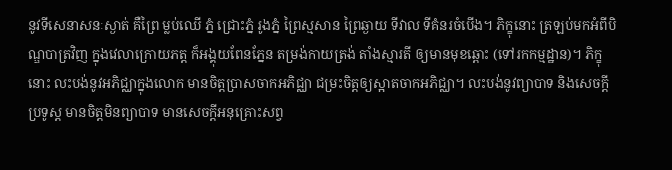នូវទីសេនាសនៈស្ងាត់ គឺព្រៃ ម្លប់ឈើ ភ្នំ ជ្រោះភ្នំ រូងភ្នំ ព្រៃស្មសាន ព្រៃឆ្ងាយ ទីវាល ទីគំនរចំបើង។ ភិក្ខុនោះ ត្រឡប់មកអំពីបិណ្ឌបាត្រវិញ ក្នុងវេលាក្រោយភត្ត ក៏អង្គុយពែនភ្នែន តម្រង់កាយត្រង់ តាំងស្មារតី ឲ្យមានមុខឆ្ពោះ (ទៅរកកម្មដ្ឋាន)។ ភិក្ខុនោះ លះបង់នូវអភិជ្ឈាក្នុងលោក មានចិត្តប្រាសចាកអភិជ្ឈា ជម្រះចិត្តឲ្យស្អាតចាកអភិជ្ឈា។ លះបង់នូវព្យាបាទ និងសេចក្តីប្រទូស្ត មានចិត្តមិនព្យាបាទ មានសេចក្តីអនុគ្រោះសព្វ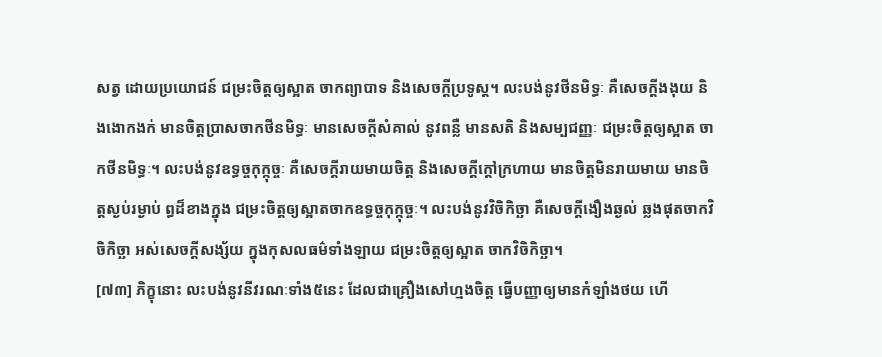សត្វ ដោយប្រយោជន៍ ជម្រះចិត្តឲ្យស្អាត ចាកព្យាបាទ និងសេចក្តីប្រទូស្ត។ លះបង់នូវថីនមិទ្ធៈ គឺសេចក្តីងងុយ និងងោកងក់ មានចិត្តប្រាសចាកថីនមិទ្ធៈ មានសេចក្តីសំគាល់ នូវពន្លឺ មានសតិ និងសម្បជញ្ញៈ ជម្រះចិត្តឲ្យស្អាត ចាកថីនមិទ្ធៈ។ លះបង់នូវឧទ្ធច្ចកុក្កុច្ចៈ គឺសេចក្តីរាយមាយចិត្ត និងសេចក្តីក្តៅក្រហាយ មានចិត្តមិនរាយមាយ មានចិត្តស្ងប់រម្ងាប់ ព្ធដ៏ខាងក្នុង ជម្រះចិត្តឲ្យស្អាតចាកឧទ្ធច្ចកុក្កុច្ចៈ។ លះបង់នូវវិចិកិច្ឆា គឺសេចក្តីងឿងឆ្ងល់ ឆ្លងផុតចាកវិចិកិច្ឆា អស់សេចក្តីសង្ស័យ ក្នុងកុសលធម៌ទាំងឡាយ ជម្រះចិត្តឲ្យស្អាត ចាកវិចិកិច្ឆា។
[៧៣] ភិក្ខុនោះ លះបង់នូវនីវរណៈទាំង៥នេះ ដែលជាគ្រឿងសៅហ្មងចិត្ត ធ្វើបញ្ញាឲ្យមានកំឡាំងថយ ហើ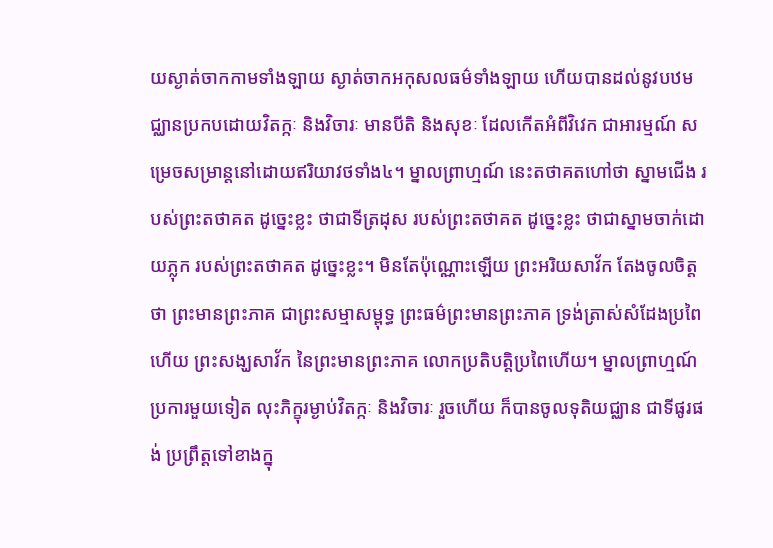យស្ងាត់ចាកកាមទាំងឡាយ ស្ងាត់ចាកអកុសលធម៌ទាំងឡាយ ហើយបានដល់នូវបឋមជ្ឈានប្រកបដោយវិតក្កៈ និងវិចារៈ មានបីតិ និងសុខៈ ដែលកើតអំពីវិវេក ជាអារម្មណ៍ សម្រេចសម្រាន្តនៅដោយឥរិយាវថទាំង៤។ ម្នាលព្រាហ្មណ៍ នេះតថាគតហៅថា ស្នាមជើង របស់ព្រះតថាគត ដូច្នេះខ្លះ ថាជាទីត្រដុស របស់ព្រះតថាគត ដូច្នេះខ្លះ ថាជាស្នាមចាក់ដោយភ្លុក របស់ព្រះតថាគត ដូច្នេះខ្លះ។ មិនតែប៉ុណ្ណោះឡើយ ព្រះអរិយសាវ័ក តែងចូលចិត្តថា ព្រះមានព្រះភាគ ជាព្រះសម្មាសម្ពុទ្ធ ព្រះធម៌ព្រះមានព្រះភាគ ទ្រង់ត្រាស់សំដែងប្រពៃហើយ ព្រះសង្ឃសាវ័ក នៃព្រះមានព្រះភាគ លោកប្រតិបត្តិប្រពៃហើយ។ ម្នាលព្រាហ្មណ៍ ប្រការមួយទៀត លុះភិក្ខុរម្ងាប់វិតក្កៈ និងវិចារៈ រួចហើយ ក៏បានចូលទុតិយជ្ឈាន ជាទីផូរផង់ ប្រព្រឹត្តទៅខាងក្នុ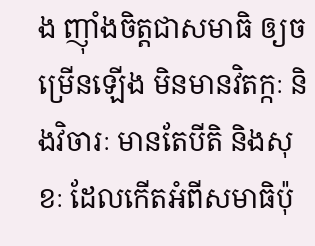ង ញ៉ាំងចិត្តជាសមាធិ ឲ្យចម្រើនឡើង មិនមានវិតក្កៈ និងវិចារៈ មានតែបីតិ និងសុខៈ ដែលកើតអំពីសមាធិប៉ុ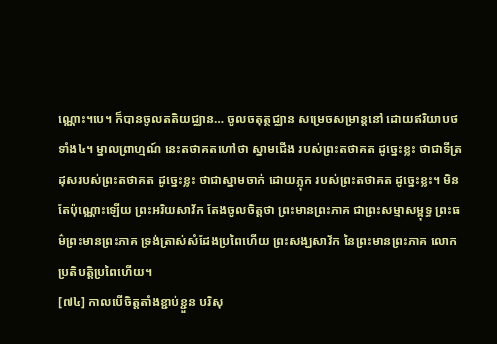ណ្ណោះ។បេ។ ក៏បានចូលតតិយជ្ឈាន… ចូលចតុត្ថជ្ឈាន សម្រេចសម្រាន្តនៅ ដោយឥរិយាបថទាំង៤។ ម្នាលព្រាហ្មណ៍ នេះតថាគតហៅថា ស្នាមជើង របស់ព្រះតថាគត ដូច្នេះខ្លះ ថាជាទីត្រដុសរបស់ព្រះតថាគត ដូច្នេះខ្លះ ថាជាស្នាមចាក់ ដោយភ្លុក របស់ព្រះតថាគត ដូច្នេះខ្លះ។ មិនតែប៉ុណ្ណោះឡើយ ព្រះអរិយសាវ័ក តែងចូលចិត្តថា ព្រះមានព្រះភាគ ជាព្រះសម្មាសម្ពុទ្ធ ព្រះធម៌ព្រះមានព្រះភាគ ទ្រង់ត្រាស់សំដែងប្រពៃហើយ ព្រះសង្ឃសាវ័ក នៃព្រះមានព្រះភាគ លោកប្រតិបត្តិប្រពៃហើយ។
[៧៤] កាលបើចិត្តតាំងខ្ជាប់ខ្ជួន បរិសុ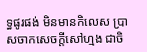ទ្ធផូរផង់ មិនមានកិលេស ប្រាសចាកសេចក្តីសៅហ្មង ជាចិ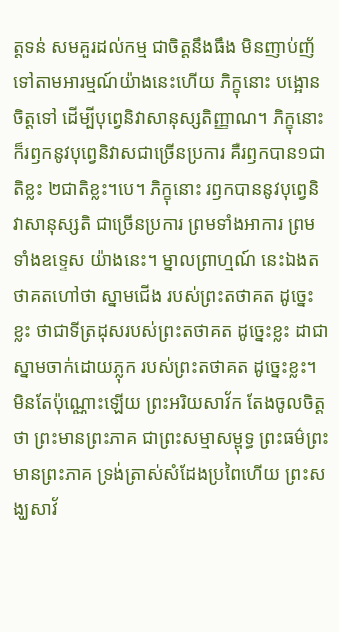ត្តទន់ សមគួរដល់កម្ម ជាចិត្តនឹងធឹង មិនញាប់ញ័ ទៅតាមអារម្មណ៍យ៉ាងនេះហើយ ភិក្ខុនោះ បង្អោនចិត្តទៅ ដើម្បីបុព្វេនិវាសានុស្សតិញ្ញាណ។ ភិក្ខុនោះ ក៏រឭកនូវបុព្វេនិវាសជាច្រើនប្រការ គឺរឭកបាន១ជាតិខ្លះ ២ជាតិខ្លះ។បេ។ ភិក្ខុនោះ រឭកបាននូវបុព្វេនិវាសានុស្សតិ ជាច្រើនប្រការ ព្រមទាំងអាការ ព្រមទាំងឧទ្ទេស យ៉ាងនេះ។ ម្នាលព្រាហ្មណ៍ នេះឯងតថាគតហៅថា ស្នាមជើង របស់ព្រះតថាគត ដូច្នេះខ្លះ ថាជាទីត្រដុសរបស់ព្រះតថាគត ដូច្នេះខ្លះ ដាជាស្នាមចាក់ដោយភ្លុក របស់ព្រះតថាគត ដូច្នេះខ្លះ។ មិនតែប៉ុណ្ណោះឡើយ ព្រះអរិយសាវ័ក តែងចូលចិត្តថា ព្រះមានព្រះភាគ ជាព្រះសម្មាសម្ពុទ្ធ ព្រះធម៌ព្រះមានព្រះភាគ ទ្រង់ត្រាស់សំដែងប្រពៃហើយ ព្រះសង្ឃសាវ័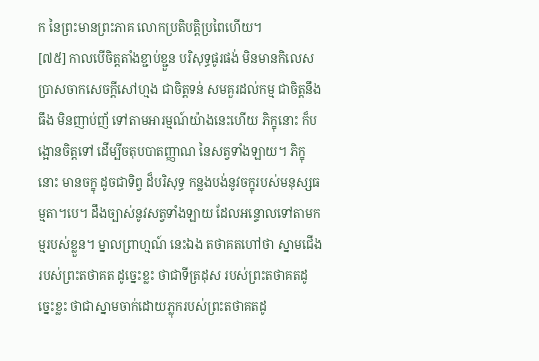ក នៃព្រះមានព្រះភាគ លោកប្រតិបត្តិប្រពៃហើយ។
[៧៥] កាលបើចិត្តតាំងខ្ជាប់ខ្ជួន បរិសុទ្ធផូរផង់ មិនមានកិលេស ប្រាសចាកសេចក្តីសៅហ្មង ជាចិត្តទន់ សមគួរដល់កម្ម ជាចិត្តនឹងធឹង មិនញាប់ញ័ ទៅតាមអារម្មណ៍យ៉ាងនេះហើយ ភិក្ខុនោះ ក៏បង្អោនចិត្តទៅ ដើម្បីចតុបបាតញ្ញាណ នៃសត្វទាំងឡាយ។ ភិក្ខុនោះ មានចក្ខុ ដូចជាទិព្វ ដ៏បរិសុទ្ធ កន្លងបង់នូវចក្ខុរបស់មនុស្សធម្មតា។បេ។ ដឹងច្បាស់នូវសត្វទាំងឡាយ ដែលអន្ទោលទៅតាមកម្មរបស់ខ្លួន។ ម្នាលព្រាហ្មណ៍ នេះឯង តថាគតហៅថា ស្នាមជើង របស់ព្រះតថាគត ដូច្នេះខ្លះ ថាជាទីត្រដុស របស់ព្រះតថាគតដូច្នេះខ្លះ ថាជាស្នាមចាក់ដោយភ្លុករបស់ព្រះតថាគតដូ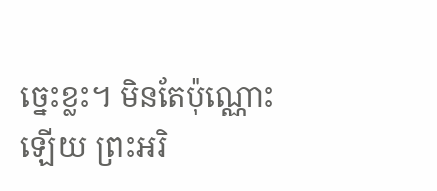ច្នេះខ្លះ។ មិនតែប៉ុណ្ណោះឡើយ ព្រះអរិ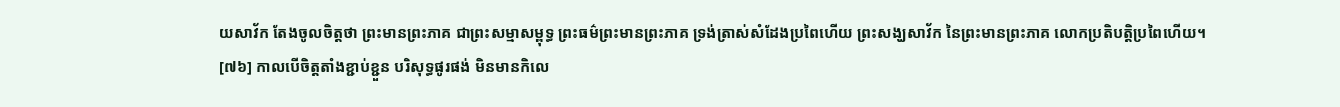យសាវ័ក តែងចូលចិត្តថា ព្រះមានព្រះភាគ ជាព្រះសម្មាសម្ពុទ្ធ ព្រះធម៌ព្រះមានព្រះភាគ ទ្រង់ត្រាស់សំដែងប្រពៃហើយ ព្រះសង្ឃសាវ័ក នៃព្រះមានព្រះភាគ លោកប្រតិបត្តិប្រពៃហើយ។
[៧៦] កាលបើចិត្តតាំងខ្ជាប់ខ្ជួន បរិសុទ្ធផូរផង់ មិនមានកិលេ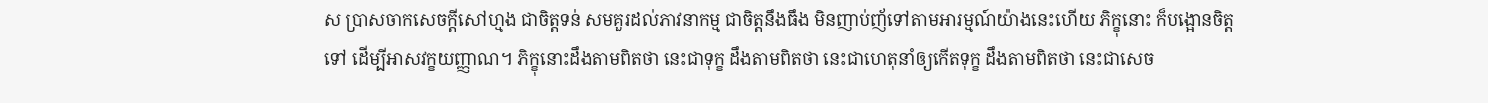ស ប្រាសចាកសេចក្តីសៅហ្មង ជាចិត្តទន់ សមគួរដល់ភាវនាកម្ម ជាចិត្តនឹងធឹង មិនញាប់ញ័ទៅតាមអារម្មណ៍យ៉ាងនេះហើយ ភិក្ខុនោះ ក៏បង្អោនចិត្តទៅ ដើម្បីអាសវក្ខយញ្ញាណ។ ភិក្ខុនោះដឹងតាមពិតថា នេះជាទុក្ខ ដឹងតាមពិតថា នេះជាហេតុនាំឲ្យកើតទុក្ខ ដឹងតាមពិតថា នេះជាសេច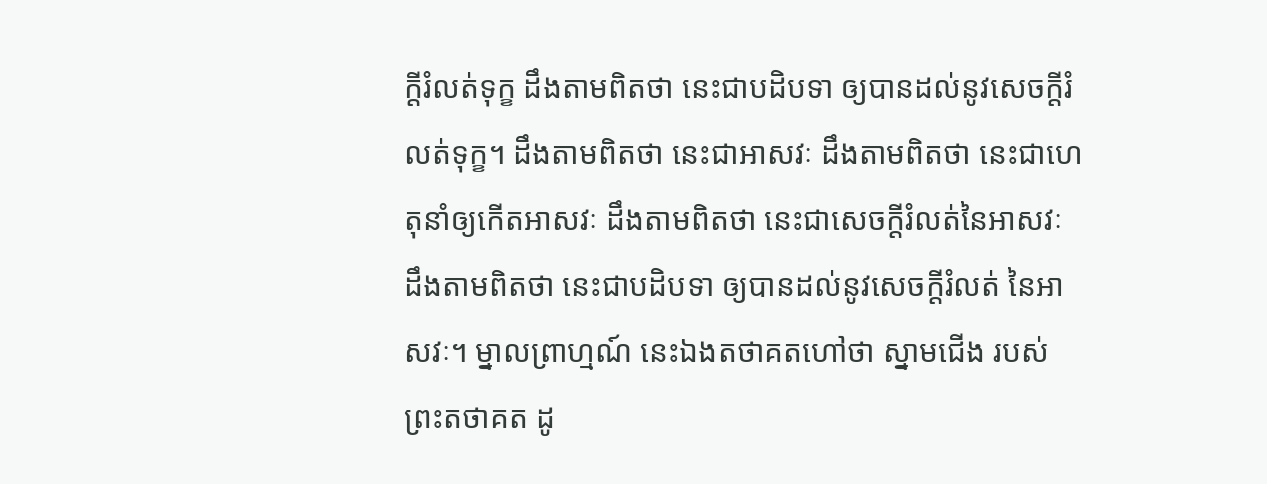ក្តីរំលត់ទុក្ខ ដឹងតាមពិតថា នេះជាបដិបទា ឲ្យបានដល់នូវសេចក្តីរំលត់ទុក្ខ។ ដឹងតាមពិតថា នេះជាអាសវៈ ដឹងតាមពិតថា នេះជាហេតុនាំឲ្យកើតអាសវៈ ដឹងតាមពិតថា នេះជាសេចក្តីរំលត់នៃអាសវៈ ដឹងតាមពិតថា នេះជាបដិបទា ឲ្យបានដល់នូវសេចក្តីរំលត់ នៃអាសវៈ។ ម្នាលព្រាហ្មណ៍ នេះឯងតថាគតហៅថា ស្នាមជើង របស់ព្រះតថាគត ដូ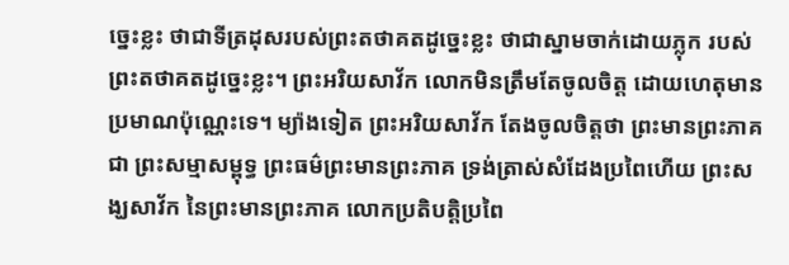ច្នេះខ្លះ ថាជាទីត្រដុសរបស់ព្រះតថាគតដូច្នេះខ្លះ ថាជាស្នាមចាក់ដោយភ្លុក របស់ព្រះតថាគតដូច្នេះខ្លះ។ ព្រះអរិយសាវ័ក លោកមិនត្រឹមតែចូលចិត្ត ដោយហេតុមានប្រមាណប៉ុណ្ណេះទេ។ ម្យ៉ាងទៀត ព្រះអរិយសាវ័ក តែងចូលចិត្តថា ព្រះមានព្រះភាគជា ព្រះសម្មាសម្ពុទ្ធ ព្រះធម៌ព្រះមានព្រះភាគ ទ្រង់ត្រាស់សំដែងប្រពៃហើយ ព្រះសង្ឃសាវ័ក នៃព្រះមានព្រះភាគ លោកប្រតិបត្តិប្រពៃ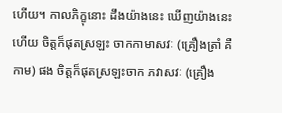ហើយ។ កាលភិក្ខុនោះ ដឹងយ៉ាងនេះ ឃើញយ៉ាងនេះហើយ ចិត្តក៏ផុតស្រឡះ ចាកកាមាសវៈ (គ្រឿងត្រាំ គឺកាម) ផង ចិត្តក៏ផុតស្រឡះចាក ភវាសវៈ (គ្រឿង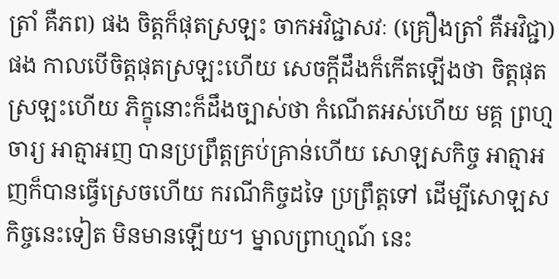ត្រាំ គឺភព) ផង ចិត្តក៏ផុតស្រឡះ ចាកអវិជ្ជាសវៈ (គ្រឿងត្រាំ គឺអវិជ្ជា) ផង កាលបើចិត្តផុតស្រឡះហើយ សេចក្តីដឹងក៏កើតឡើងថា ចិត្តផុតស្រឡះហើយ ភិក្ខុនោះក៏ដឹងច្បាស់ថា កំណើតអស់ហើយ មគ្គ ព្រហ្មចារ្យ អាត្មាអញ បានប្រព្រឹត្តគ្រប់គ្រាន់ហើយ សោឡសកិច្ច អាត្មាអញក៏បានធ្វើស្រេចហើយ ករណីកិច្ចដទៃ ប្រព្រឹត្តទៅ ដើម្បីសោឡសកិច្ចនេះទៀត មិនមានឡើយ។ ម្នាលព្រាហ្មណ៍ នេះ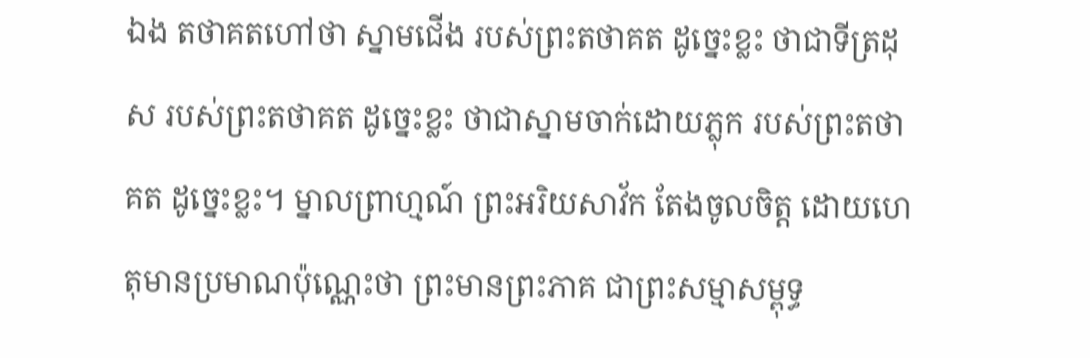ឯង តថាគតហៅថា ស្នាមជើង របស់ព្រះតថាគត ដូច្នេះខ្លះ ថាជាទីត្រដុស របស់ព្រះតថាគត ដូច្នេះខ្លះ ថាជាស្នាមចាក់ដោយភ្លុក របស់ព្រះតថាគត ដូច្នេះខ្លះ។ ម្នាលព្រាហ្មណ៍ ព្រះអរិយសាវ័ក តែងចូលចិត្ត ដោយហេតុមានប្រមាណប៉ុណ្ណេះថា ព្រះមានព្រះភាគ ជាព្រះសម្មាសម្ពុទ្ធ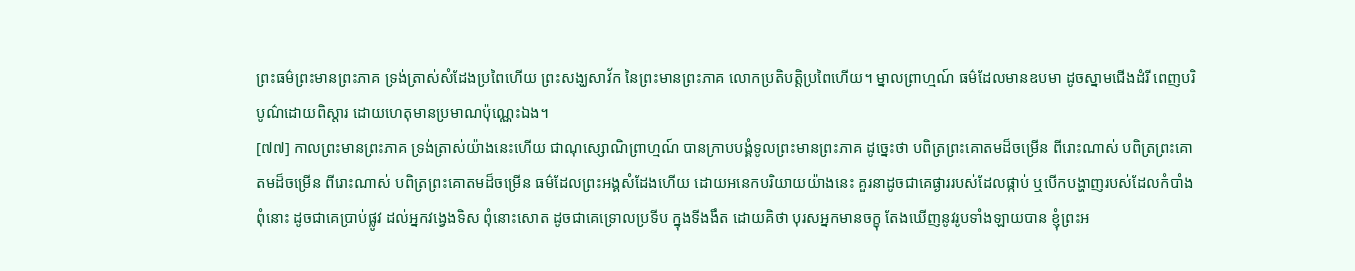ព្រះធម៌ព្រះមានព្រះភាគ ទ្រង់ត្រាស់សំដែងប្រពៃហើយ ព្រះសង្ឃសាវ័ក នៃព្រះមានព្រះភាគ លោកប្រតិបត្តិប្រពៃហើយ។ ម្នាលព្រាហ្មណ៍ ធម៌ដែលមានឧបមា ដូចស្នាមជើងដំរី ពេញបរិបូណ៌ដោយពិស្តារ ដោយហេតុមានប្រមាណប៉ុណ្ណេះឯង។
[៧៧] កាលព្រះមានព្រះភាគ ទ្រង់ត្រាស់យ៉ាងនេះហើយ ជាណុស្សោណិព្រាហ្មណ៍ បានក្រាបបង្គំទូលព្រះមានព្រះភាគ ដូច្នេះថា បពិត្រព្រះគោតមដ៏ចម្រើន ពីរោះណាស់ បពិត្រព្រះគោតមដ៏ចម្រើន ពីរោះណាស់ បពិត្រព្រះគោតមដ៏ចម្រើន ធម៌ដែលព្រះអង្គសំដែងហើយ ដោយអនេកបរិយាយយ៉ាងនេះ គួរនាដូចជាគេផ្ងាររបស់ដែលផ្កាប់ ឬបើកបង្ហាញរបស់ដែលកំបាំង ពុំនោះ ដូចជាគេប្រាប់ផ្លូវ ដល់អ្នកវង្វេងទិស ពុំនោះសោត ដូចជាគេទ្រោលប្រទីប ក្នុងទីងងឹត ដោយគិថា បុរសអ្នកមានចក្ខុ តែងឃើញនូវរូបទាំងឡាយបាន ខ្ញុំព្រះអ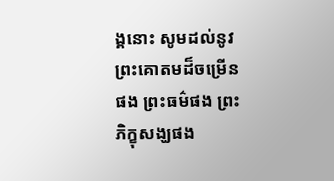ង្គនោះ សូមដល់នូវព្រះគោតមដ៏ចម្រើនផង ព្រះធម៌ផង ព្រះភិក្ខុសង្ឃផង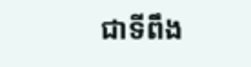ជាទីពឹង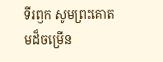ទីរឭក សូមព្រះគោតមដ៏ចម្រើន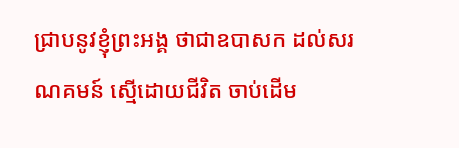ជ្រាបនូវខ្ញុំព្រះអង្គ ថាជាឧបាសក ដល់សរណគមន៍ ស្មើដោយជីវិត ចាប់ដើម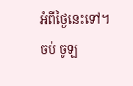អំពីថ្ងៃនេះទៅ។
ចប់ ចូឡ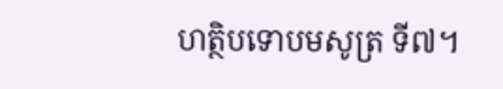ហត្ថិបទោបមសូត្រ ទី៧។